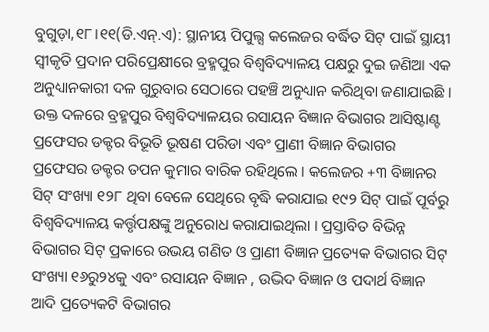ବୁଗୁଡ଼ା,୧୮।୧୧(ଡି.ଏନ୍.ଏ): ସ୍ଥାନୀୟ ପିପୁଲ୍ସ କଲେଜର ବର୍ଦ୍ଧିତ ସିଟ୍ ପାଇଁ ସ୍ଥାୟୀ ସ୍ବୀକୃତି ପ୍ରଦାନ ପରିପ୍ରେକ୍ଷୀରେ ବ୍ରହ୍ମପୁର ବିଶ୍ବବିଦ୍ୟାଳୟ ପକ୍ଷରୁ ଦୁଇ ଜଣିଆ ଏକ ଅନୁଧ୍ୟାନକାରୀ ଦଳ ଗୁରୁବାର ସେଠାରେ ପହଞ୍ଚି ଅନୁଧ୍ୟାନ କରିଥିବା ଜଣାଯାଇଛି । ଉକ୍ତ ଦଳରେ ବ୍ରହ୍ମପୁର ବିଶ୍ବବିଦ୍ୟାଳୟର ରସାୟନ ବିଜ୍ଞାନ ବିଭାଗର ଆସିଷ୍ଟାଣ୍ଟ ପ୍ରଫେସର ଡକ୍ଟର ବିଭୂତି ଭୂଷଣ ପରିଡା ଏବଂ ପ୍ରାଣୀ ବିଜ୍ଞାନ ବିଭାଗର ପ୍ରଫେସର ଡକ୍ଟର ତପନ କୁମାର ବାରିକ ରହିଥିଲେ । କଲେଜର +୩ ବିଜ୍ଞାନର ସିଟ୍ ସଂଖ୍ୟା ୧୨୮ ଥିବା ବେଳେ ସେଥିରେ ବୃଦ୍ଧି କରାଯାଇ ୧୯୨ ସିଟ୍ ପାଇଁ ପୂର୍ବରୁ ବିଶ୍ବବିଦ୍ୟାଳୟ କର୍ତ୍ତୃପକ୍ଷଙ୍କୁ ଅନୁରୋଧ କରାଯାଇଥିଲା । ପ୍ରସ୍ତାବିତ ବିଭିନ୍ନ ବିଭାଗର ସିଟ୍ ପ୍ରକାରେ ଉଭୟ ଗଣିତ ଓ ପ୍ରାଣୀ ବିଜ୍ଞାନ ପ୍ରତ୍ୟେକ ବିଭାଗର ସିଟ୍ ସଂଖ୍ୟା ୧୬ରୁ୨୪କୁ ଏବଂ ରସାୟନ ବିଜ୍ଞାନ , ଉଦ୍ଭିଦ ବିଜ୍ଞାନ ଓ ପଦାର୍ଥ ବିଜ୍ଞାନ ଆଦି ପ୍ରତ୍ୟେକଟି ବିଭାଗର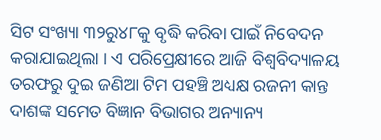ସିଟ ସଂଖ୍ୟା ୩୨ରୁ୪୮କୁ ବୃଦ୍ଧି କରିବା ପାଇଁ ନିବେଦନ କରାଯାଇଥିଲା । ଏ ପରିପ୍ରେକ୍ଷୀରେ ଆଜି ବିଶ୍ବବିଦ୍ୟାଳୟ ତରଫରୁ ଦୁଇ ଜଣିଆ ଟିମ ପହଞ୍ଚି ଅଧ୍ୟକ୍ଷ ରଜନୀ କାନ୍ତ ଦାଶଙ୍କ ସମେତ ବିଜ୍ଞାନ ବିଭାଗର ଅନ୍ୟାନ୍ୟ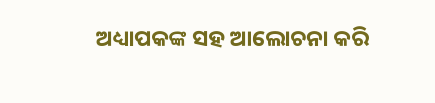ଅଧ୍ୟାପକଙ୍କ ସହ ଆଲୋଚନା କରି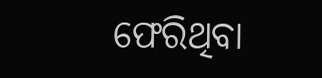ଫେରିଥିବା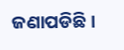ଜଣାପଡିଛି।